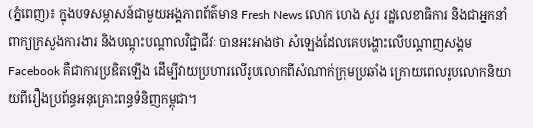(ភ្នំពេញ)៖ ក្នុងបទសម្ភាសន៍ជាមួយអង្គភាពព័ត៌មាន Fresh News លោក ហេង សួរ រដ្ឋលេខាធិការ និងជាអ្នកនាំពាក្យក្រសួងការងារ និងបណ្តុះបណ្តាលវិជ្ជាជីវៈ បានអះអាងថា សំឡេងដែលគេបង្ហោះលើបណ្តាញសង្គម Facebook គឺជាការប្រឌិតឡើង ដើម្បីវាយប្រហារលើរូបលោកពីសំណាក់ក្រុមប្រឆាំង ក្រោយពេលរូបលោកនិយាយពីរឿងប្រព័ន្ធអនុគ្រោះពន្ធទំនិញកម្ពុជា។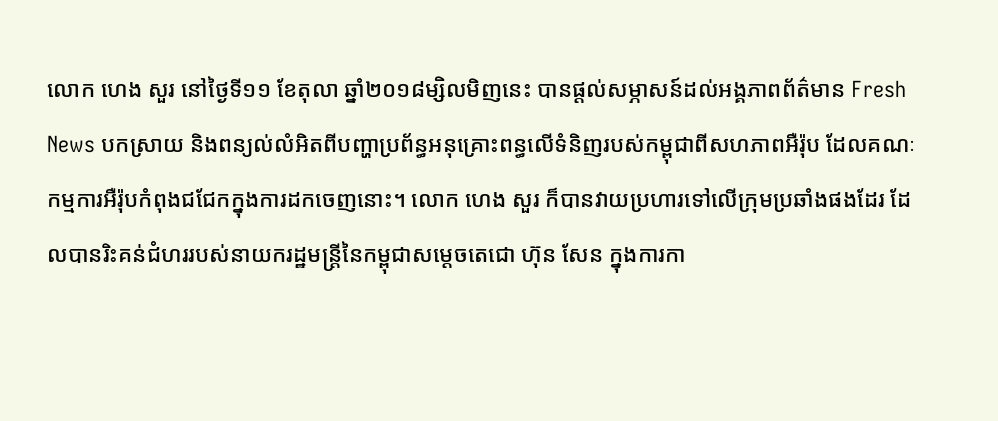លោក ហេង សួរ នៅថ្ងៃទី១១ ខែតុលា ឆ្នាំ២០១៨ម្សិលមិញនេះ បានផ្តល់សម្ភាសន៍ដល់អង្គភាពព័ត៌មាន Fresh News បកស្រាយ និងពន្យល់លំអិតពីបញ្ហាប្រព័ន្ធអនុគ្រោះពន្ធលើទំនិញរបស់កម្ពុជាពីសហភាពអឺរ៉ុប ដែលគណៈកម្មការអឺរ៉ុបកំពុងជជែកក្នុងការដកចេញនោះ។ លោក ហេង សួរ ក៏បានវាយប្រហារទៅលើក្រុមប្រឆាំងផងដែរ ដែលបានរិះគន់ជំហររបស់នាយករដ្ឋមន្ត្រីនៃកម្ពុជាសម្តេចតេជោ ហ៊ុន សែន ក្នុងការកា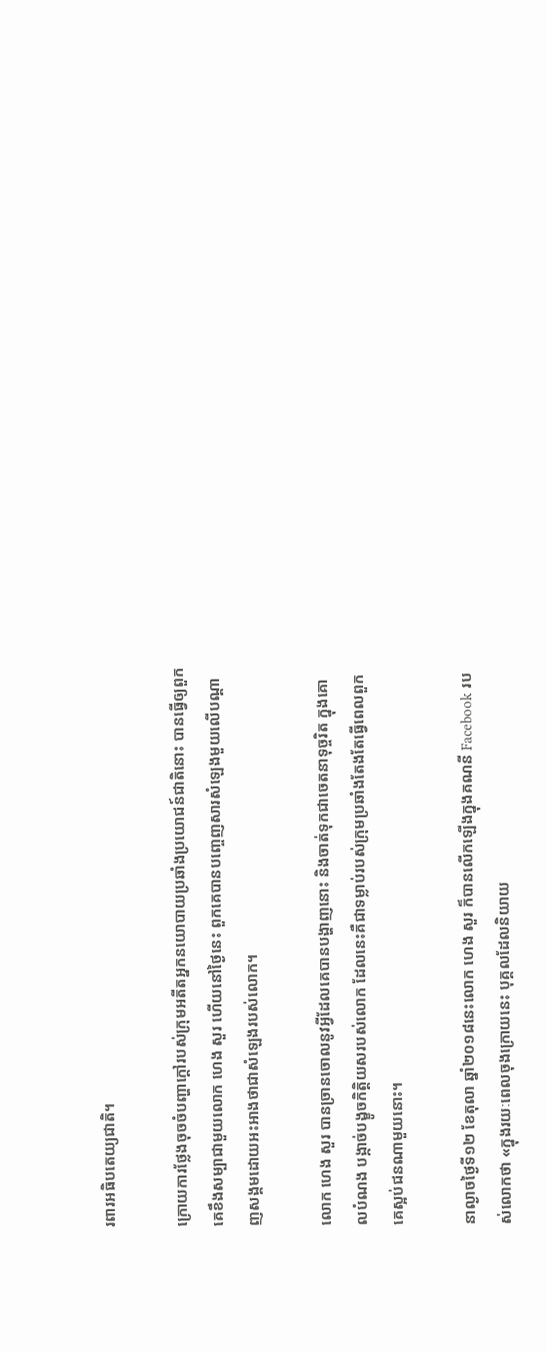រពារអធិបតេយ្យជាតិ។

ក្រោយការថ្លែងចុចចំបញ្ហាក្តៅរបស់ក្រុមអតីតអ្នកនយោបាយប្រឆាំងប្រយោជន៍ជាតិនោះ បានធ្វើឲ្យពួកគេខឹងសម្បាជាមួយលោក ហេង សួរ ហើយនៅថ្ងៃនេះ ពួកគេបានបញ្ចេញសារសំឡេងមួយលើបណ្តាញសង្គមដោយអះអាងថាជាសំឡេងរបស់លោក។

លោក ហេង សួរ បានច្រានចោលនូវអ្វីដែលគេបានបង្ហាញនោះ និងចាត់ទុកជាចេតនាទុច្ចរិត ក្នុងគោលបំណង បង្កាច់បង្ខូចកិត្តិយសរបស់លោក ដែលនេះគឺជាទម្លាប់របស់ក្រុមប្រឆាំងតែងតែធ្វើពេលពួកគេស្អប់ជនណាមួយនោះ។

នាល្ងាចថ្ងៃទី១២ ខែតុលា ឆ្នាំ២០១៨នេះលោក ហេង សួរ ក៏បានលើកឡើងក្នុងគណនី Facebook របស់លោកថា «ក្នុងរយៈពេលចុងក្រោយនេះ បុគ្គលដែលនិយាយ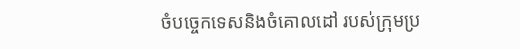ចំបច្ចេកទេសនិងចំគោលដៅ របស់ក្រុមប្រ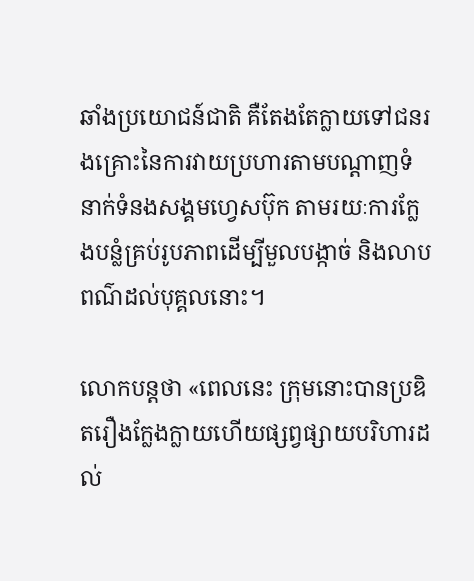ឆាំងប្រយោជន៍ជាតិ គឺតែងតែក្លាយទៅជនរងគ្រោះនៃការវាយប្រហារតាមបណ្តាញទំនាក់ទំនងសង្គមហ្វេសប៊ុក តាមរយៈការក្លែងបន្លំគ្រប់រូបភាពដើម្បីមួលបង្កាច់ និងលាបពណ៌ដល់បុគ្គលនោះ។

លោកបន្តថា «ពេលនេះ ក្រុមនោះបានប្រឌិតរឿងក្លែងក្លាយហើយផ្សព្វផ្សាយបរិហារដល់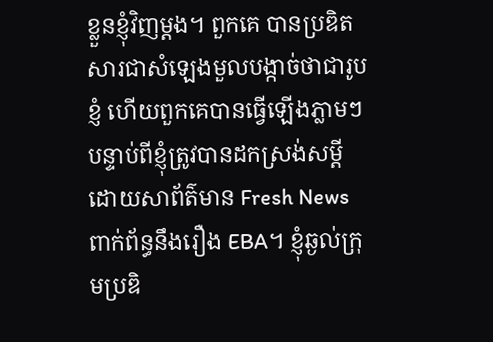ខ្លួនខ្ញុំវិញម្តង។ ពួកគេ បានប្រឌិតសារជាសំឡេងមួលបង្កាច់ថាជារូបខ្ញំ ហើយពួកគេបានធ្វើឡើងភ្លាមៗបន្ទាប់ពីខ្ញុំត្រូវបានដកស្រង់សម្តី ដោយសាព័ត៌មាន Fresh News ពាក់ព័ន្ធនឹងរឿង EBA។ ខ្ញុំឆ្ងល់ក្រុមប្រឌិ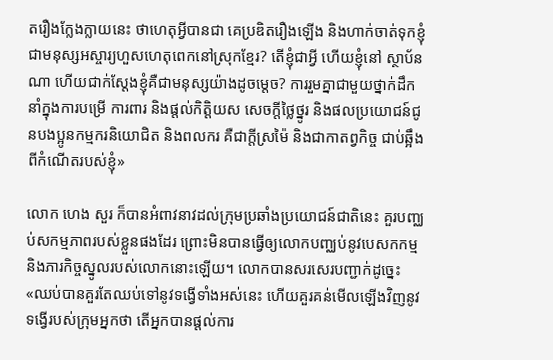តរឿងក្លែងក្លាយនេះ ថាហេតុអ្វីបានជា គេប្រឌិតរឿងឡើង និងហាក់ចាត់ទុកខ្ញុំជាមនុស្សអស្ចារ្យហួសហេតុពេកនៅស្រុកខ្មែរ? តើខ្ញុំជាអ្វី ហើយខ្ញុំនៅ ស្ថាប័នណា ហើយជាក់ស្តែងខ្ញុំគឺជាមនុស្សយ៉ាងដូចម្តេច? ការរួមគ្នាជាមួយថ្នាក់ដឹកនាំក្នុងការបម្រើ ការពារ និងផ្តល់កិត្តិយស សេចក្តីថ្លៃថ្នូរ និងផលប្រយោជន៍ជូនបងប្អូនកម្មករនិយោជិត និងពលករ គឺជាក្តីស្រម៉ៃ និងជាកាតព្វកិច្ច ជាប់ឆ្អឹងពីកំណើតរបស់ខ្ញុំ»

លោក ហេង សួរ ក៏បានអំពាវនាវដល់ក្រុមប្រឆាំងប្រយោជន៍ជាតិនេះ គួរបញ្ឈប់សកម្មភាពរបស់ខ្លួនផងដែរ ព្រោះមិនបានធ្វើឲ្យលោកបញ្ឈប់នូវបេសកកម្ម និងភារកិច្ចស្នូលរបស់លោកនោះឡើយ។ លោកបានសរសេរបញ្ជាក់ដូច្នេះ «ឈប់បានគួរតែឈប់ទៅនូវទង្វើទាំងអស់នេះ ហើយគួរគន់មើលឡើងវិញនូវទង្វើរបស់ក្រុមអ្នកថា តើអ្នកបានផ្តល់ការ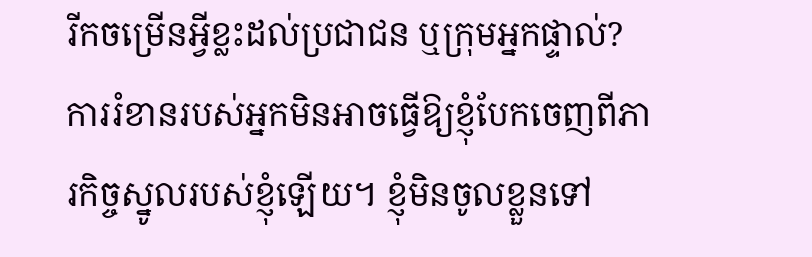រីកចម្រើនអ្វីខ្លះដល់ប្រជាជន ឬក្រុមអ្នកផ្ទាល់? ការរំខានរបស់អ្នកមិនអាចធ្វើឱ្យខ្ញុំបែកចេញពីភារកិច្ចស្នូលរបស់ខ្ញុំឡើយ។ ខ្ញុំមិនចូលខ្លួនទៅ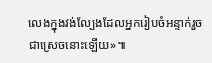លេងក្នុងវង់ល្បែងដែលអ្នករៀបចំអន្ទាក់រួចជាស្រេចនោះឡើយ»៕